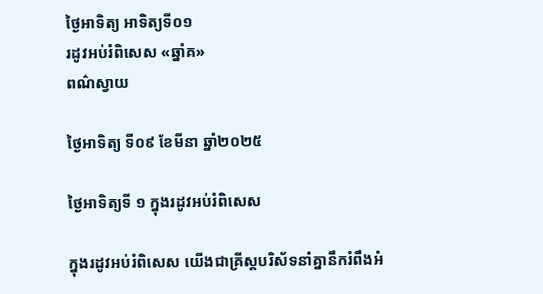ថ្ងៃអាទិត្យ អាទិត្យទី០១
រដូវអប់រំពិសេស «ឆ្នាំគ»
ពណ៌ស្វាយ

ថ្ងៃអាទិត្យ ទី០៩ ខែមីនា ឆ្នាំ២០២៥

ថ្ងៃអាទិត្យទី ១ ក្នុងរដូវអប់រំពិសេស

ក្នុងរដូវអប់រំពិសេស យើងជាគ្រីស្តបរិស័ទនាំគ្នានឹករំពឹងអំ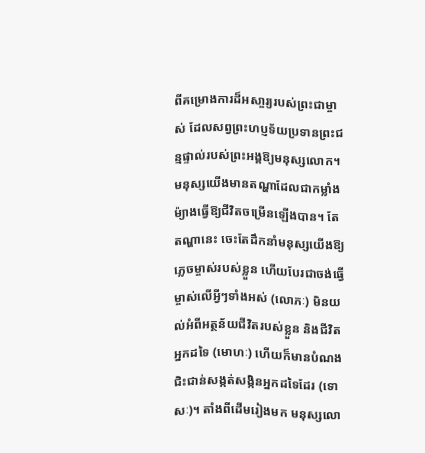ពីគម្រោងការដ៏អសា្ចរ្យរបស់ព្រះជាម្ចាស់ ដែលសព្វព្រះហប្ញទ័យប្រទានព្រះជន្មផ្ទាល់របស់ព្រះអង្គឱ្យមនុស្សលោក។ មនុស្សយើងមានតណ្ហាដែលជាកម្លាំងម៉្យាងធ្វើឱ្យជីវិតចម្រើនឡើងបាន។ តែតណ្ហានេះ ចេះតែដឹកនាំមនុស្សយើងឱ្យភ្លេចម្ចាស់របស់ខ្លួន ហើយបែរជាចង់ធ្វើម្ចាស់លើអ្វីៗទាំងអស់ (លោភៈ) មិនយល់អំពីអត្ថន័យជីវិតរបស់ខ្លួន និងជីវិតអ្នកដទៃ (មោហៈ) ហើយក៏មានបំណងជិះជាន់សង្កត់សង្កិនអ្នកដទៃដែរ (ទោសៈ)។ តាំងពីដើមរៀងមក មនុស្សលោ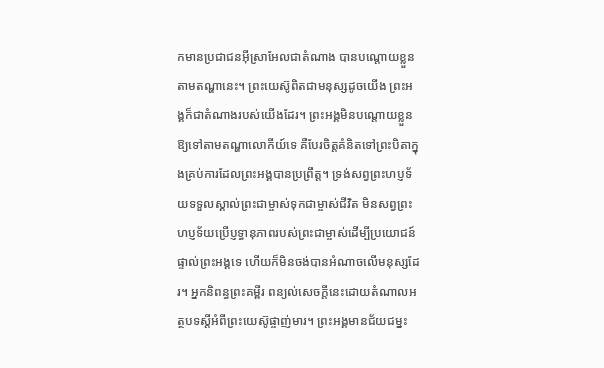កមានប្រជាជនអ៊ីស្រាអែលជាតំណាង បានបណ្តោយខ្លួនតាមតណ្ហានេះ។ ព្រះយេស៊ូពិតជាមនុស្សដូចយើង ព្រះអង្គក៏ជាតំណាងរបស់យើងដែរ។ ព្រះអង្គមិនបណ្តោយខ្លួនឱ្យទៅតាមតណ្ហាលោកីយ៍ទេ គឺបែរចិត្តគំនិតទៅព្រះបិតាក្នុងគ្រប់ការដែលព្រះអង្គបានប្រព្រឹត្ត។ ទ្រង់សព្វព្រះហប្ញទ័យទទួលស្គាល់ព្រះជាម្ចាស់ទុកជាម្ចាស់ជីវិត មិនសព្វព្រះហប្ញទ័យប្រើប្ញទ្ធានុភាពរបស់ព្រះជាម្ចាស់ដើម្បីប្រយោជន៍ផ្ទាល់ព្រះអង្គទេ ហើយក៏មិនចង់បានអំណាចលើមនុស្សដែរ។ អ្នកនិពន្ធព្រះគម្ពីរ ពន្យល់សេចក្តីនេះដោយតំណាលអត្ថបទស្តីអំពីព្រះយេស៊ូផ្ចាញ់មារ។ ព្រះអង្គមានជ័យជម្នះ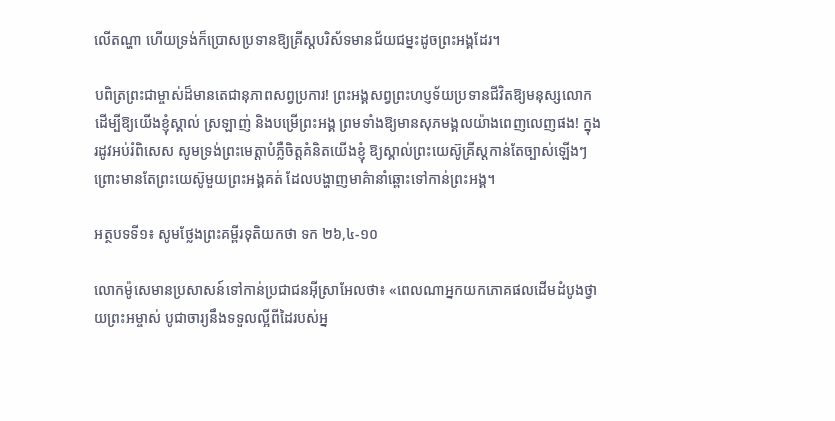លើតណ្ហា ហើយទ្រង់ក៏ប្រោសប្រទានឱ្យគ្រីស្តបរិស័ទមានជ័យជម្នះដូចព្រះអង្គដែរ។

បពិត្រព្រះជាម្ចាស់ដ៏មានតេជានុភាពសព្វប្រការ! ព្រះអង្គសព្វព្រះហប្ញទ័យប្រទានជីវិតឱ្យមនុស្សលោក ដើម្បីឱ្យយើងខ្ញុំស្គាល់ ស្រឡាញ់ និងបម្រើព្រះអង្គ ព្រមទាំងឱ្យមានសុភមង្គលយ៉ាងពេញលេញផង! ក្នុងរដូវអប់រំពិសេស សូមទ្រង់ព្រះមេត្តាបំភ្លឺចិត្តគំនិតយើងខ្ញុំ ឱ្យស្គាល់ព្រះយេស៊ូគ្រីស្តកាន់តែច្បាស់ឡើងៗ ព្រោះមានតែព្រះយេស៊ូមួយព្រះអង្គគត់ ដែលបង្ហាញមាគ៌ានាំឆ្ពោះទៅកាន់ព្រះអង្គ។

អត្ថបទទី១៖ សូមថ្លែងព្រះគម្ពីរទុតិយកថា ទក ២៦,៤-១០

លោកម៉ូសេមានប្រសាសន៍ទៅកាន់ប្រជាជនអ៊ីស្រាអែលថា៖ «ពេលណាអ្នកយកភោគផលដើមដំបូងថ្វាយព្រះអម្ចាស់ បូជាចារ្យនឹងទទួលល្អីពីដៃរបស់អ្ន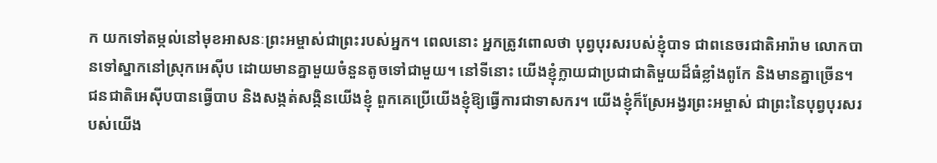ក យកទៅតម្កល់នៅមុខអាសនៈព្រះអម្ចាស់ជាព្រះរបស់អ្នក។ ពេលនោះ អ្នកត្រូវពោលថា បុព្វបុរសរបស់ខ្ញុំបាទ ជាពនេចរជាតិអារ៉ាម លោកបានទៅស្នាកនៅស្រុកអេស៊ីប ដោយមានគ្នាមួយចំនួនតូចទៅជាមួយ។ នៅទីនោះ យើងខ្ញុំក្លាយជាប្រជាជាតិមួយដ៏ធំខ្លាំងពូកែ និងមានគ្នាច្រើន។ ជនជាតិអេស៊ីបបានធ្វើបាប និងសង្កត់សង្កិនយើងខ្ញុំ ពួកគេប្រើយើងខ្ញុំឱ្យធ្វើការជាទាសករ។ យើងខ្ញុំក៏ស្រែអង្វរព្រះអម្ចាស់ ជាព្រះនៃបុព្វបុរសរបស់យើង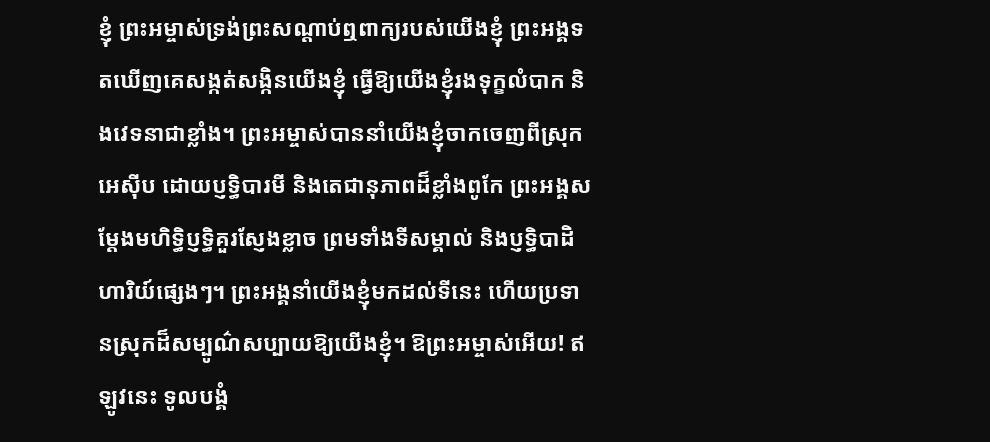ខ្ញុំ ព្រះអម្ចាស់ទ្រង់ព្រះសណ្តាប់ឮពាក្យរបស់យើងខ្ញុំ ព្រះអង្គទតឃើញគេសង្កត់សង្កិនយើងខ្ញុំ ធ្វើឱ្យយើងខ្ញុំរងទុក្ខលំបាក និងវេទនាជាខ្លាំង។ ព្រះអម្ចាស់បាននាំយើងខ្ញុំចាកចេញពីស្រុកអេស៊ីប ដោយប្ញទ្ធិបារមី និងតេជានុភាពដ៏ខ្លាំងពូកែ ព្រះអង្គសម្តែងមហិទ្ធិប្ញទ្ធិគួរស្ញែងខ្លាច ព្រមទាំងទីសម្គាល់ និងប្ញទ្ធិបាដិហារិយ៍ផ្សេងៗ។ ព្រះអង្គនាំយើងខ្ញុំមកដល់ទីនេះ ហើយប្រទានស្រុកដ៏សម្បូណ៌សប្បាយឱ្យយើងខ្ញុំ។ ឱព្រះអម្ចាស់អើយ! ឥឡូវនេះ ទូលបង្គំ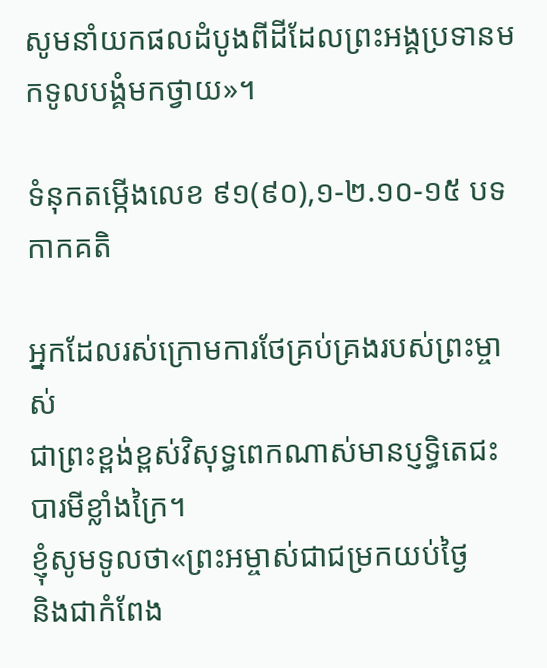សូមនាំយកផលដំបូងពីដីដែលព្រះអង្គប្រទានមកទូលបង្គំមកថ្វាយ»។

ទំនុកតម្កើងលេខ ៩១(៩០),១-២.១០-១៥ បទកាកគតិ

អ្នកដែលរស់ក្រោមការថែគ្រប់គ្រងរបស់ព្រះម្ចាស់
ជាព្រះខ្ពង់ខ្ពស់វិសុទ្ធពេកណាស់មានប្ញទ្ធិតេជះ
បារមីខ្លាំងក្រៃ។
ខ្ញុំសូមទូលថា«ព្រះអម្ចាស់ជាជម្រកយប់ថ្ងៃ
និងជាកំពែង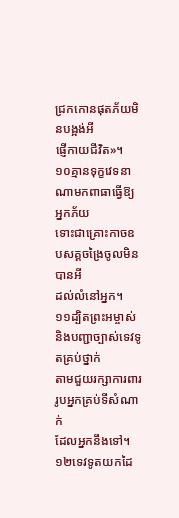ជ្រកកោនផុតភ័យមិនបង្អង់អី
ផ្ញើកាយជីវិត»។
១០គ្មានទុក្ខវេទនាណាមកពាធាធ្វើឱ្យអ្នកភ័យ
ទោះជាគ្រោះកាចឧបសគ្គចង្រៃចូលមិនបានអី
ដល់លំនៅអ្នក។
១១ដ្បិតព្រះអម្ចាស់និងបញ្ជាច្បាស់ទេវទូតគ្រប់ថ្នាក់
តាមជួយរក្សាការពាររូបអ្នកគ្រប់ទីសំណាក់
ដែលអ្នកនឹងទៅ។
១២ទេវទូតយកដៃ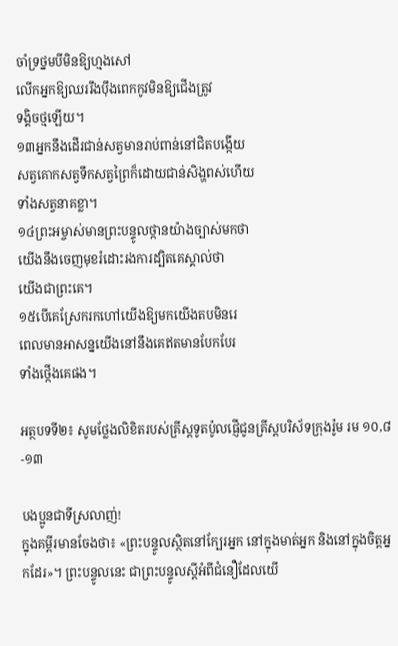ចាំទ្រថ្នមបីមិនឱ្យហ្មងសៅ
លើកអ្នកឱ្យឈររឹងប៉ឹងពេកកូវមិនឱ្យជើងត្រូវ
ទង្គិចថ្មឡើយ។
១៣អ្នកនឹងដើរជាន់សត្វមានរាប់ពាន់នៅជិតបង្កើយ
សត្វគោកសត្វទឹកសត្វព្រៃក៏ដោយជាន់សិង្ហពស់ហើយ
ទាំងសត្វនាគខ្លា។
១៤ព្រះអម្ចាស់មានព្រះបន្ទូលថ្កានយ៉ាងច្បាស់មកថា
យើងនឹងចេញមុខរំដោះរងការដ្បិតគេស្គាល់ថា
យើងជាព្រះគេ។
១៥បើគេស្រែករកហៅយើងឱ្យមកយើងតបមិនរេ
ពេលមានអាសន្នយើងនៅនឹងគេឥតមានបែកបែរ
ទាំងថ្កើងគេផង។

អត្ថបទទី២៖ សូមថ្លែងលិខិតរបស់គ្រីស្តទូតប៉ូលផ្ញើជូនគ្រីស្តបរិស័ទក្រុងរ៉ូម រម ១០,៨-១៣

បងប្អូនជាទីស្រលាញ់!
ក្នុងគម្ពីរមានចែងថា៖ «ព្រះបន្ទូលស្ថិតនៅក្បែរអ្នក នៅក្នុងមាត់អ្នក និងនៅក្នុងចិត្តអ្នកដែរ»។ ព្រះបន្ទូលនេះ ជាព្រះបន្ទូលស្តីអំពីជំនឿដែលយើ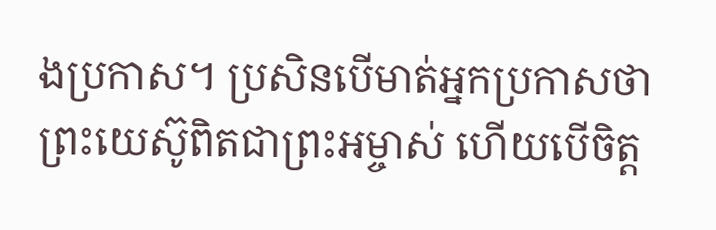ងប្រកាស។ ប្រសិនបើមាត់អ្នកប្រកាសថា ព្រះយេស៊ូពិតជាព្រះអម្ចាស់ ហើយបើចិត្ត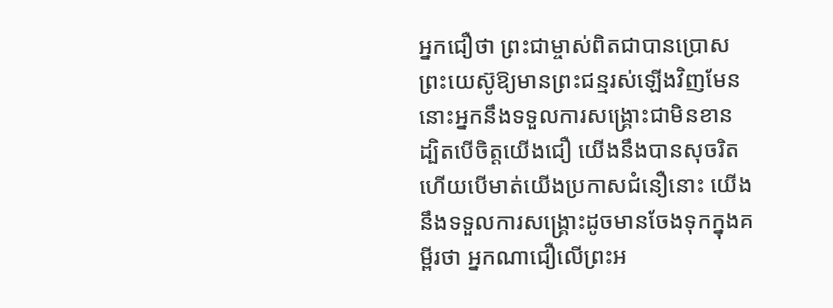អ្នកជឿថា ព្រះជាម្ចាស់ពិតជាបានប្រោសព្រះយេស៊ូឱ្យមានព្រះជន្មរស់ឡើងវិញមែន នោះអ្នកនឹងទទួលការសង្រ្គោះជាមិនខាន ដ្បិតបើចិត្តយើងជឿ យើងនឹងបានសុចរិត ហើយបើមាត់យើងប្រកាសជំនឿនោះ យើងនឹងទទួលការសង្រ្គោះដូចមានចែងទុកក្នុងគម្ពីរថា អ្នកណាជឿលើព្រះអ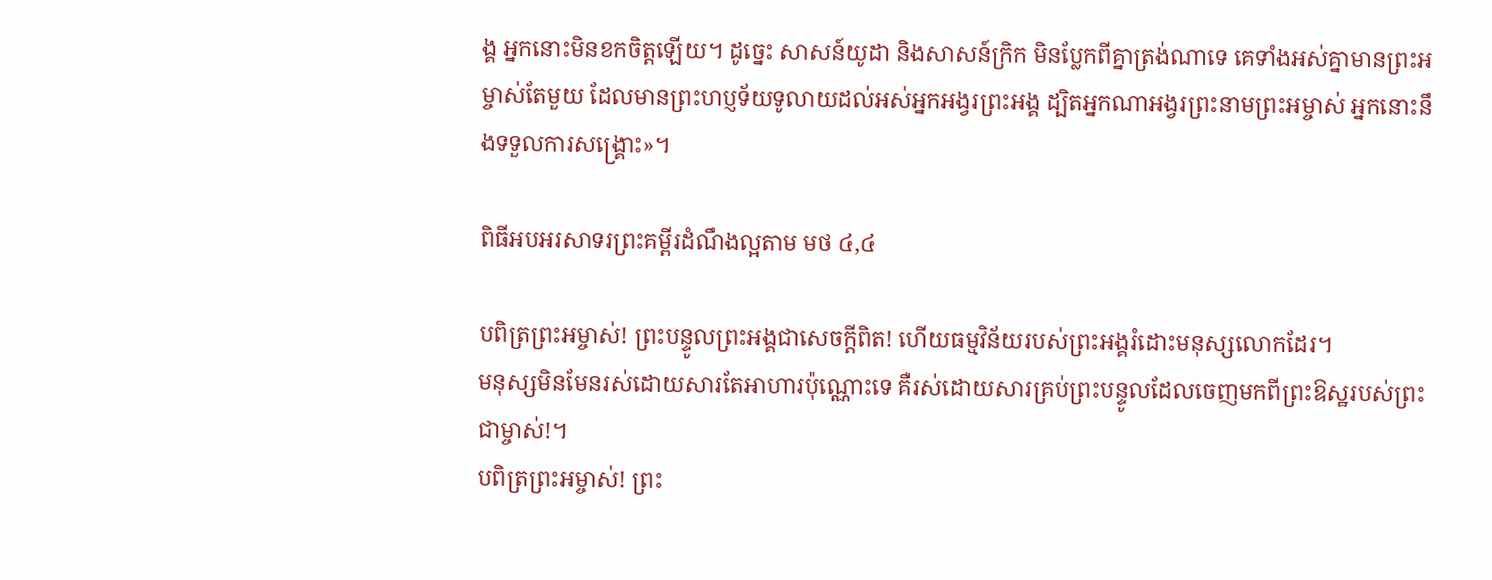ង្គ អ្នកនោះមិនខកចិត្តឡើយ។ ដូច្នេះ សាសន៍យូដា និងសាសន៍ក្រិក មិនប្លែកពីគ្នាត្រង់ណាទេ គេទាំងអស់គ្នាមានព្រះអម្ចាស់តែមួយ ដែលមានព្រះហប្ញទ័យទូលាយដល់អស់អ្នកអង្វរព្រះអង្គ ដ្បិតអ្នកណាអង្វរព្រះនាមព្រះអម្ចាស់ អ្នកនោះនឹងទទួលការសង្រ្គោះ»។

ពិធីអបអរសាទរព្រះគម្ពីរដំណឹងល្អតាម មថ ៤,៤

បពិត្រព្រះអម្ចាស់! ព្រះបន្ទូលព្រះអង្គជាសេចក្តីពិត! ហើយធម្មវិន័យរបស់ព្រះអង្គរំដោះមនុស្សលោកដែរ។
មនុស្សមិនមែនរស់ដោយសារតែអាហារប៉ុណ្ណោះទេ គឺរស់ដោយសារគ្រប់ព្រះបន្ទូលដែលចេញមកពីព្រះឱស្ឋរបស់ព្រះជាម្ចាស់!។
បពិត្រព្រះអម្ចាស់! ព្រះ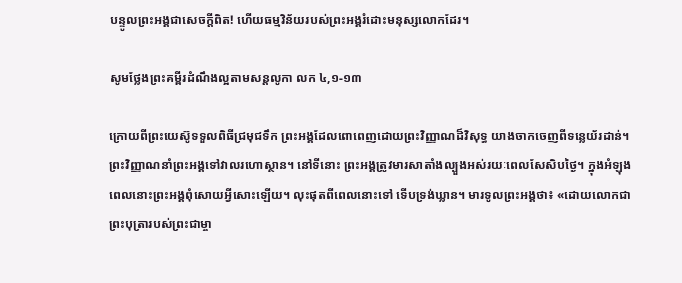បន្ទូលព្រះអង្គជាសេចក្តីពិត! ហើយធម្មវិន័យរបស់ព្រះអង្គរំដោះមនុស្សលោកដែរ។

សូមថ្លែងព្រះគម្ពីរដំណឹងល្អតាមសន្តលូកា លក ៤,១-១៣

ក្រោយពីព្រះយេស៊ូទទួលពិធីជ្រមុជទឹក ព្រះអង្គដែលពោពេញដោយព្រះវិញ្ញាណដ៏វិសុទ្ធ យាងចាកចេញពីទន្លេយ័រដាន់។ ព្រះវិញ្ញាណនាំព្រះអង្គទៅវាលរហោស្ថាន។ នៅទីនោះ ព្រះអង្គត្រូវមារសាតាំងល្បួងអស់រយៈពេលសែសិបថ្ងៃ។ ក្នុងអំឡុងពេលនោះព្រះអង្គពុំសោយអ្វីសោះឡើយ។ លុះផុតពីពេលនោះទៅ ទើបទ្រង់ឃ្លាន។ មារទូលព្រះអង្គថា៖ «ដោយលោកជាព្រះបុត្រារបស់ព្រះជាម្ចា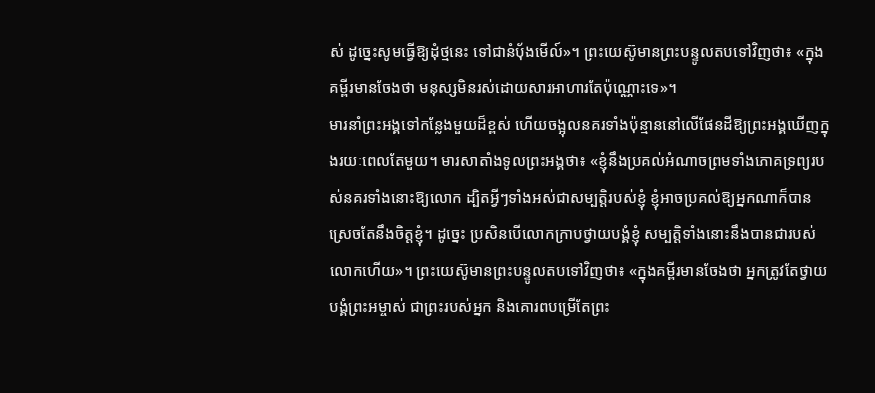ស់ ដូច្នេះសូមធ្វើឱ្យដុំថ្មនេះ ទៅជានំប៉័ងមើល៍»។ ព្រះយេស៊ូមានព្រះបន្ទូលតបទៅវិញថា៖ «ក្នុងគម្ពីរមានចែងថា មនុស្សមិនរស់ដោយសារអាហារតែប៉ុណ្ណោះទេ»។
មារនាំព្រះអង្គទៅកន្លែងមួយដ៏ខ្ពស់ ហើយចង្អុលនគរទាំងប៉ុន្មាននៅលើផែនដីឱ្យព្រះអង្គឃើញក្នុងរយៈពេលតែមួយ។ មារសាតាំងទូលព្រះអង្គថា៖ «ខ្ញុំនឹងប្រគល់អំណាចព្រមទាំងភោគទ្រព្យរបស់នគរទាំងនោះឱ្យលោក ដ្បិតអ្វីៗទាំងអស់ជាសម្បត្តិរបស់ខ្ញុំ ខ្ញុំអាចប្រគល់ឱ្យអ្នកណាក៏បានស្រេចតែនឹងចិត្តខ្ញុំ។ ដូច្នេះ ប្រសិនបើលោកក្រាបថ្វាយបង្គំខ្ញុំ សម្បតិ្តទាំងនោះនឹងបានជារបស់លោកហើយ»។ ព្រះយេស៊ូមានព្រះបន្ទូលតបទៅវិញថា៖ «ក្នុងគម្ពីរមានចែងថា អ្នកត្រូវតែថ្វាយបង្គំព្រះអម្ចាស់ ជាព្រះរបស់អ្នក និងគោរពបម្រើតែព្រះ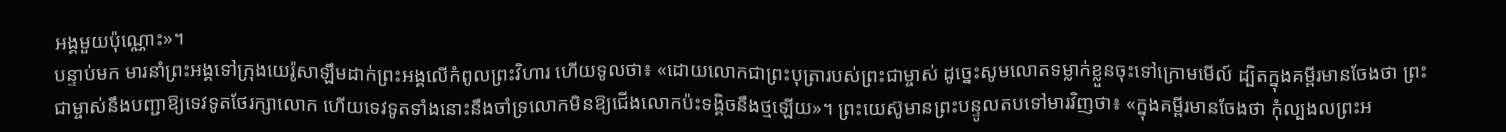អង្គមួយប៉ុណ្ណោះ»។
បន្ទាប់មក មារនាំព្រះអង្គទៅក្រុងយេរ៉ូសាឡឹមដាក់ព្រះអង្គលើកំពូលព្រះវិហារ ហើយទូលថា៖ «ដោយលោកជាព្រះបុត្រារបស់ព្រះជាម្ចាស់ ដូច្នេះសូមលោតទម្លាក់ខ្លួនចុះទៅក្រោមមើល៍ ដ្បិតក្នុងគម្ពីរមានចែងថា ព្រះជាម្ចាស់នឹងបញ្ជាឱ្យទេវទូតថែរក្សាលោក ហើយទេវទូតទាំងនោះនឹងចាំទ្រលោកមិនឱ្យជើងលោកប៉ះទង្គិចនឹងថ្មឡើយ»។ ព្រះយេស៊ូមានព្រះបន្ទូលតបទៅមារវិញថា៖ «ក្នុងគម្ពីរមានចែងថា កុំល្បងលព្រះអ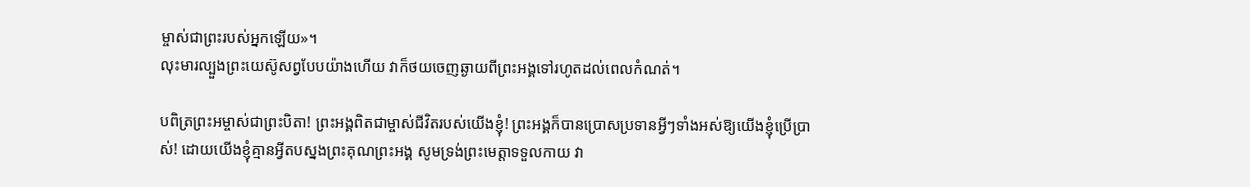ម្ចាស់ជាព្រះរបស់អ្នកឡើយ»។
លុះមារល្បួងព្រះយេស៊ូសព្វបែបយ៉ាងហើយ វាក៏ថយចេញឆ្ងាយពីព្រះអង្គទៅរហូតដល់ពេលកំណត់។

បពិត្រព្រះអម្ចាស់ជាព្រះបិតា! ព្រះអង្គពិតជាម្ចាស់ជីវិតរបស់យើងខ្ញុំ! ព្រះអង្គក៏បានប្រោសប្រទានអ្វីៗទាំងអស់ឱ្យយើងខ្ញុំប្រើប្រាស់! ដោយយើងខ្ញុំគ្មានអ្វីតបស្នងព្រះគុណព្រះអង្គ សូមទ្រង់ព្រះមេត្តាទទួលកាយ វា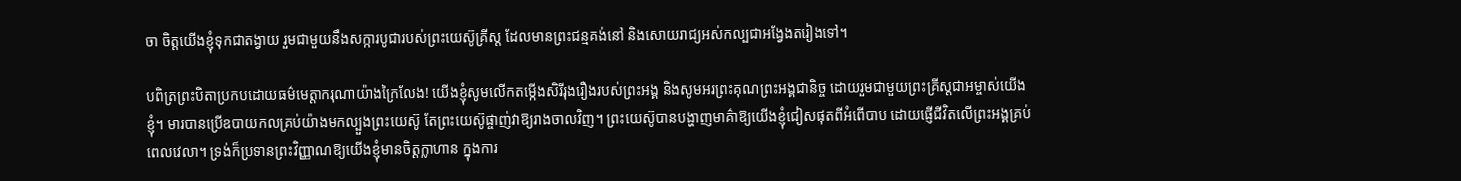ចា ចិត្តយើងខ្ញុំទុកជាតង្វាយ រួមជាមួយនឹងសក្ការបូជារបស់ព្រះយេស៊ូគ្រីស្ត ដែលមានព្រះជន្មគង់នៅ និងសោយរាជ្យអស់កល្បជាអង្វែងតរៀងទៅ។

បពិត្រព្រះបិតាប្រកបដោយធម៌មេត្តាករុណាយ៉ាងក្រៃលែង! យើងខ្ញុំសូមលើកតម្កើងសិរីរុងរឿងរបស់ព្រះអង្គ និងសូមអរព្រះគុណព្រះអង្គជានិច្ច ដោយរួមជាមួយព្រះគ្រីស្តជាអម្ចាស់យើងខ្ញុំ។ មារបានប្រើឧបាយកលគ្រប់យ៉ាងមកល្បួងព្រះយេស៊ូ តែព្រះយេស៊ូផ្ចាញ់វាឱ្យរាងចាលវិញ។ ព្រះយេស៊ូបានបង្ហាញមាគ៌ាឱ្យយើងខ្ញុំជៀសផុតពីអំពើបាប ដោយផ្ញើជីវិតលើព្រះអង្គគ្រប់ពេលវេលា។ ទ្រង់ក៏ប្រទានព្រះវិញ្ញាណឱ្យយើងខ្ញុំមានចិត្តក្លាហាន ក្នុងការ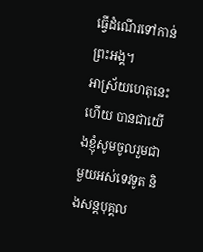ធ្វើដំណើរទៅកាន់ព្រះអង្គ។
អាស្រ័យហេតុនេះហើយ បានជាយើងខ្ញុំសូមចូលរួមជាមួយអស់ទេវទូត និងសន្តបុគ្គល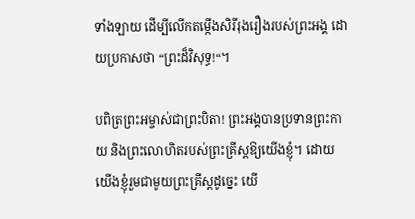ទាំងឡាយ ដើម្បីលើកតម្កើងសិរីរុងរឿងរបស់ព្រះអង្គ ដោយប្រកាសថា “ព្រះដ៏វិសុទ្ធ!“។

បពិត្រព្រះអម្ចាស់ជាព្រះបិតា! ព្រះអង្គបានប្រទានព្រះកាយ និងព្រះលោហិតរបស់ព្រះគ្រីស្តឱ្យយើងខ្ញុំ។ ដោយយើងខ្ញុំរួមជាមូយព្រះគ្រីស្តដូច្នេះ យើ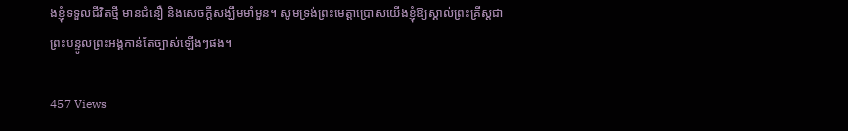ងខ្ញុំទទួលជីវិតថ្មី មានជំនឿ និងសេចក្តីសង្ឃឹមមាំមួន។ សូមទ្រង់ព្រះមេត្តាប្រោសយើងខ្ញុំឱ្យស្គាល់ព្រះគ្រីស្តជាព្រះបន្ទូលព្រះអង្គកាន់តែច្បាស់ឡើងៗផង។

457 Views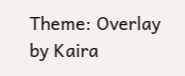Theme: Overlay by Kaira